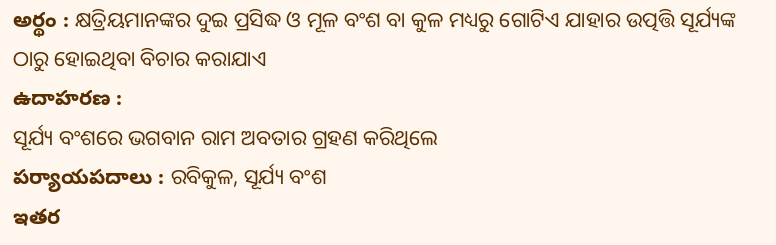అర్థం : କ୍ଷତ୍ରିୟମାନଙ୍କର ଦୁଇ ପ୍ରସିଦ୍ଧ ଓ ମୂଳ ବଂଶ ବା କୁଳ ମଧ୍ୟରୁ ଗୋଟିଏ ଯାହାର ଉତ୍ପତ୍ତି ସୂର୍ଯ୍ୟଙ୍କ ଠାରୁ ହୋଇଥିବା ବିଚାର କରାଯାଏ
ఉదాహరణ :
ସୂର୍ଯ୍ୟ ବଂଶରେ ଭଗବାନ ରାମ ଅବତାର ଗ୍ରହଣ କରିଥିଲେ
పర్యాయపదాలు : ରବିକୁଳ, ସୂର୍ଯ୍ୟ ବଂଶ
ఇతర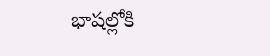భాషల్లోకి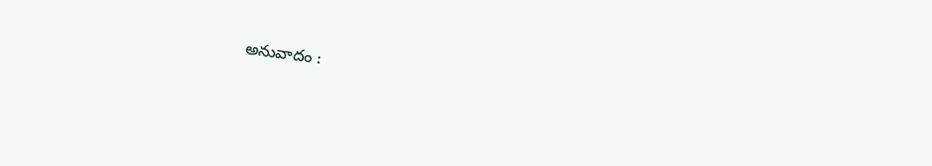అనువాదం :